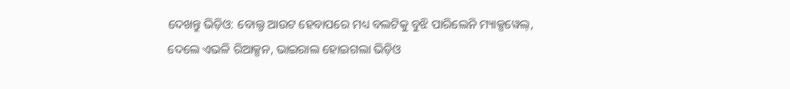ଦେଖନ୍ତୁ ଭିଡ଼ିଓ: ବୋଲ୍ଡ ଆଉଟ ହେବାପରେ ମଧ୍ୟ ବଲଟିକୁ ବୁଝି ପାରିଲେନି ମ୍ୟାକ୍ସୱେଲ୍, ଦେଲେ ଏଭଳି ରିଆକ୍ସନ, ଭାଇରାଲ ହୋଇଗଲା ଭିଡ଼ିଓ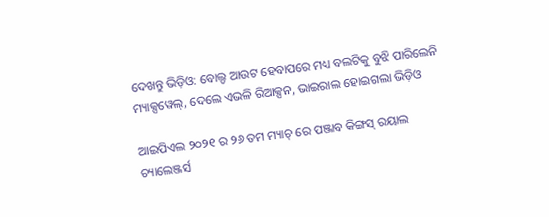ଦେଖନ୍ତୁ ଭିଡ଼ିଓ: ବୋଲ୍ଡ ଆଉଟ ହେବାପରେ ମଧ୍ୟ ବଲଟିକୁ ବୁଝି ପାରିଲେନି ମ୍ୟାକ୍ସୱେଲ୍, ଦେଲେ ଏଭଳି ରିଆକ୍ସନ, ଭାଇରାଲ ହୋଇଗଲା ଭିଡ଼ିଓ

ଆଇପିଏଲ ୨୦୨୧ ର ୨୬ ତମ ମ୍ୟାଚ୍ ରେ ପଞ୍ଜାବ କିଙ୍ଗସ୍ ରୟାଲ ଚ୍ୟାଲେଞ୍ଜର୍ସ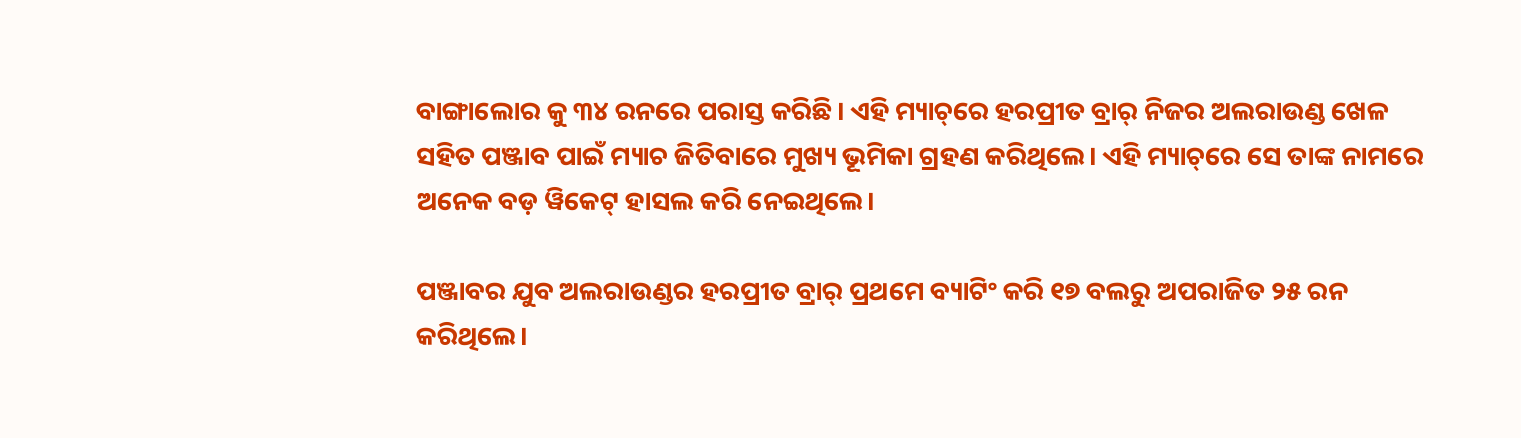ବାଙ୍ଗାଲୋର କୁ ୩୪ ରନରେ ପରାସ୍ତ କରିଛି। ଏହି ମ୍ୟାଚ୍‌ରେ ହରପ୍ରୀତ ବ୍ରାର୍ ନିଜର ଅଲରାଉଣ୍ଡ ଖେଳ ସହିତ ପଞ୍ଜାବ ପାଇଁ ମ୍ୟାଚ ଜିତିବାରେ ମୁଖ୍ୟ ଭୂମିକା ଗ୍ରହଣ କରିଥିଲେ। ଏହି ମ୍ୟାଚ୍‌ରେ ସେ ତାଙ୍କ ନାମରେ ଅନେକ ବଡ଼ ୱିକେଟ୍ ହାସଲ କରି ନେଇଥିଲେ।

ପଞ୍ଜାବର ଯୁବ ଅଲରାଉଣ୍ଡର ହରପ୍ରୀତ ବ୍ରାର୍ ପ୍ରଥମେ ବ୍ୟାଟିଂ କରି ୧୭ ବଲରୁ ଅପରାଜିତ ୨୫ ରନ କରିଥିଲେ।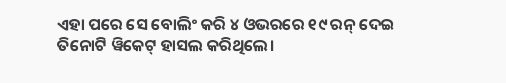ଏହା ପରେ ସେ ବୋଲିଂ କରି ୪ ଓଭରରେ ୧୯ ରନ୍ ଦେଇ ତିନୋଟି ୱିକେଟ୍ ହାସଲ କରିଥିଲେ।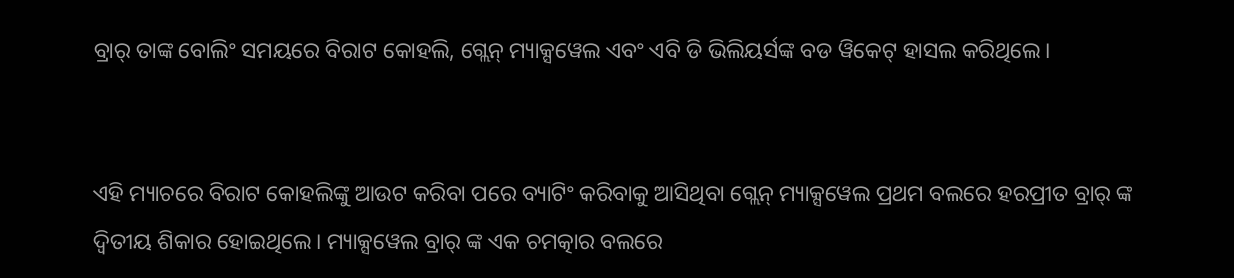ବ୍ରାର୍ ତାଙ୍କ ବୋଲିଂ ସମୟରେ ବିରାଟ କୋହଲି, ଗ୍ଲେନ୍ ମ୍ୟାକ୍ସୱେଲ ଏବଂ ଏବି ଡି ଭିଲିୟର୍ସଙ୍କ ବଡ ୱିକେଟ୍ ହାସଲ କରିଥିଲେ।


ଏହି ମ୍ୟାଚରେ ବିରାଟ କୋହଲିଙ୍କୁ ଆଉଟ କରିବା ପରେ ବ୍ୟାଟିଂ କରିବାକୁ ଆସିଥିବା ଗ୍ଲେନ୍ ମ୍ୟାକ୍ସୱେଲ ପ୍ରଥମ ବଲରେ ହରପ୍ରୀତ ବ୍ରାର୍ ଙ୍କ ଦ୍ୱିତୀୟ ଶିକାର ହୋଇଥିଲେ। ମ୍ୟାକ୍ସୱେଲ ବ୍ରାର୍ ଙ୍କ ଏକ ଚମତ୍କାର ବଲରେ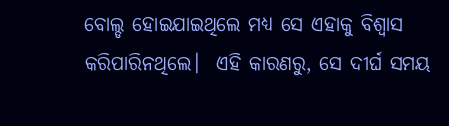ବୋଲ୍ଡ ହୋଇଯାଇଥିଲେ ମଧ୍ୟ ସେ ଏହାକୁ ବିଶ୍ୱାସ କରିପାରିନଥିଲେ।  ଏହି କାରଣରୁ, ସେ ଦୀର୍ଘ ସମୟ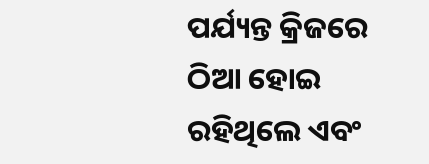ପର୍ଯ୍ୟନ୍ତ କ୍ରିଜରେ ଠିଆ ହୋଇ ରହିଥିଲେ ଏବଂ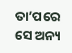ତା’ପରେ ସେ ଅନ୍ୟ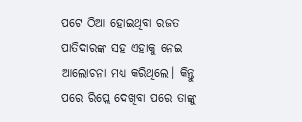ପଟେ ଠିଆ ହୋଇଥିବା ରଜତ ପାତିଦାରଙ୍କ ସହ ଏହାକୁ ନେଇ ଆଲୋଚନା ମଧ୍ୟ କରିଥିଲେ। କିନ୍ତୁ ପରେ ରିପ୍ଲେ ଦେଖିବା ପରେ ତାଙ୍କୁ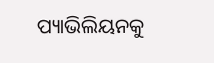ପ୍ୟାଭିଲିୟନକୁ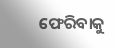ଫେରିବାକୁ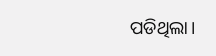ପଡିଥିଲା।